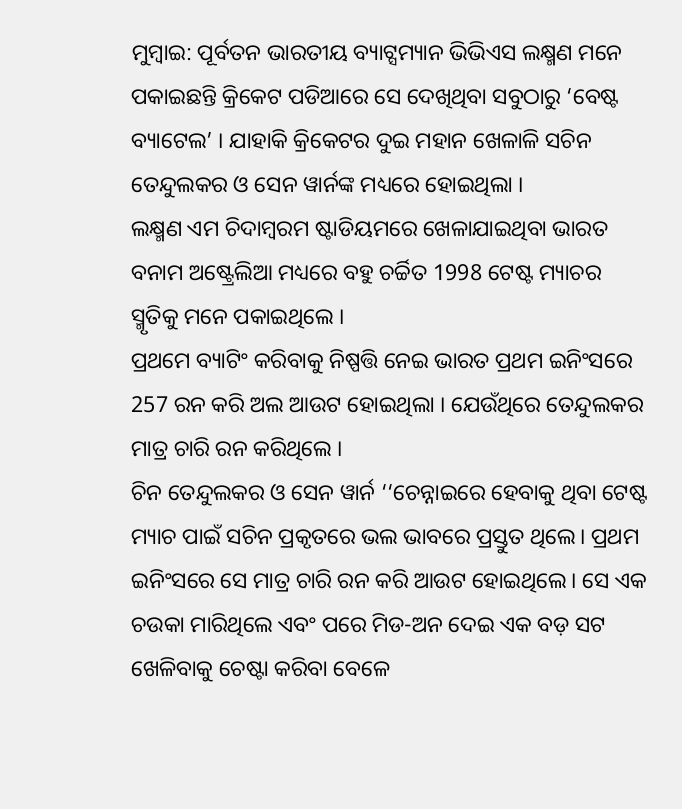ମୁମ୍ବାଇ: ପୂର୍ବତନ ଭାରତୀୟ ବ୍ୟାଟ୍ସମ୍ୟାନ ଭିଭିଏସ ଲକ୍ଷ୍ମଣ ମନେ ପକାଇଛନ୍ତି କ୍ରିକେଟ ପଡିଆରେ ସେ ଦେଖିଥିବା ସବୁଠାରୁ ‘ବେଷ୍ଟ ବ୍ୟାଟେଲ’ । ଯାହାକି କ୍ରିକେଟର ଦୁଇ ମହାନ ଖେଳାଳି ସଚିନ ତେନ୍ଦୁଲକର ଓ ସେନ ୱାର୍ନଙ୍କ ମଧ୍ୟରେ ହୋଇଥିଲା ।
ଲକ୍ଷ୍ମଣ ଏମ ଚିଦାମ୍ବରମ ଷ୍ଟାଡିୟମରେ ଖେଳାଯାଇଥିବା ଭାରତ ବନାମ ଅଷ୍ଟ୍ରେଲିଆ ମଧ୍ୟରେ ବହୁ ଚର୍ଚ୍ଚିତ 1998 ଟେଷ୍ଟ ମ୍ୟାଚର ସ୍ମୃତିକୁ ମନେ ପକାଇଥିଲେ ।
ପ୍ରଥମେ ବ୍ୟାଟିଂ କରିବାକୁ ନିଷ୍ପତ୍ତି ନେଇ ଭାରତ ପ୍ରଥମ ଇନିଂସରେ 257 ରନ କରି ଅଲ ଆଉଟ ହୋଇଥିଲା । ଯେଉଁଥିରେ ତେନ୍ଦୁଲକର ମାତ୍ର ଚାରି ରନ କରିଥିଲେ ।
ଚିନ ତେନ୍ଦୁଲକର ଓ ସେନ ୱାର୍ନ ‘‘ଚେନ୍ନାଇରେ ହେବାକୁ ଥିବା ଟେଷ୍ଟ ମ୍ୟାଚ ପାଇଁ ସଚିନ ପ୍ରକୃତରେ ଭଲ ଭାବରେ ପ୍ରସ୍ତୁତ ଥିଲେ। ପ୍ରଥମ ଇନିଂସରେ ସେ ମାତ୍ର ଚାରି ରନ କରି ଆଉଟ ହୋଇଥିଲେ। ସେ ଏକ ଚଉକା ମାରିଥିଲେ ଏବଂ ପରେ ମିଡ-ଅନ ଦେଇ ଏକ ବଡ଼ ସଟ ଖେଳିବାକୁ ଚେଷ୍ଟା କରିବା ବେଳେ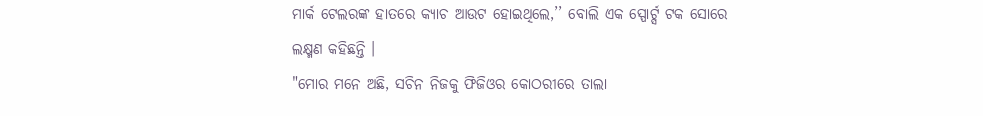ମାର୍କ ଟେଲରଙ୍କ ହାତରେ କ୍ୟାଚ ଆଉଟ ହୋଇଥିଲେ,’’ ବୋଲି ଏକ ସ୍ପୋର୍ଟ୍ସ ଟକ ସୋରେ ଲକ୍ଷ୍ମଣ କହିଛନ୍ତି ।
"ମୋର ମନେ ଅଛି, ସଚିନ ନିଜକୁ ଫିଜିଓର କୋଠରୀରେ ତାଲା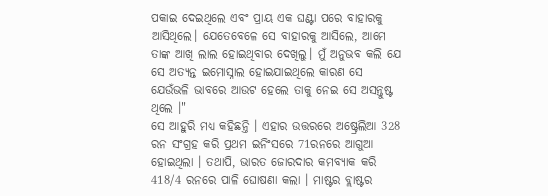ପକାଇ ଦେଇଥିଲେ ଏବଂ ପ୍ରାୟ ଏକ ଘଣ୍ଟା ପରେ ବାହାରକୁ ଆସିଥିଲେ। ଯେତେବେଳେ ସେ ବାହାରକୁ ଆସିଲେ, ଆମେ ତାଙ୍କ ଆଖି ଲାଲ ହୋଇଥିବାର ଦେଖିଲୁ। ମୁଁ ଅନୁଭବ କଲି ଯେ ସେ ଅତ୍ୟନ୍ତ ଇମୋସ୍ନାଲ ହୋଇଯାଇଥିଲେ କାରଣ ସେ ଯେଉଁଭଳି ଭାବରେ ଆଉଟ ହେଲେ ତାକୁ ନେଇ ସେ ଅସନ୍ତୁଷ୍ଟ ଥିଲେ ।"
ସେ ଆହୁରି ମଧ୍ୟ କହିଛନ୍ତି । ଏହାର ଉତ୍ତରରେ ଅଷ୍ଟ୍ରେଲିଆ 328 ରନ ସଂଗ୍ରହ କରି ପ୍ରଥମ ଇନିଂସରେ 71ରନରେ ଆଗୁଆ ହୋଇଥିଲା । ତଥାପି, ଭାରତ ଜୋରଦାର କମବ୍ୟାକ କରି 418/4 ରନରେ ପାଳି ଘୋଷଣା କଲା । ମାଷ୍ଟର ବ୍ଲାଷ୍ଟର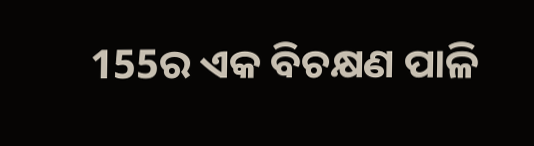155ର ଏକ ବିଚକ୍ଷଣ ପାଳି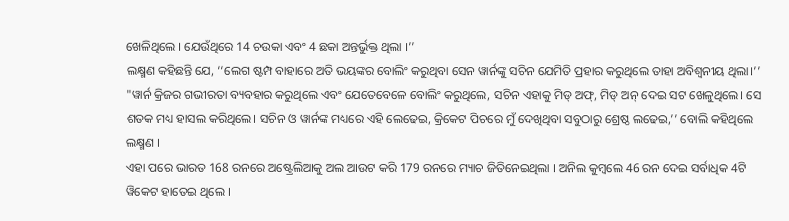ଖେଳିଥିଲେ । ଯେଉଁଥିରେ 14 ଚଉକା ଏବଂ 4 ଛକା ଅନ୍ତର୍ଭୁକ୍ତ ଥିଲା ।’’
ଲକ୍ଷ୍ମଣ କହିଛନ୍ତି ଯେ, ‘‘ଲେଗ ଷ୍ଟମ୍ପ ବାହାରେ ଅତି ଭୟଙ୍କର ବୋଲିଂ କରୁଥିବା ସେନ ୱାର୍ନଙ୍କୁ ସଚିନ ଯେମିତି ପ୍ରହାର କରୁଥିଲେ ତାହା ଅବିଶ୍ବନୀୟ ଥିଲା।’’
"ୱାର୍ନ କ୍ରିଜର ଗଭୀରତା ବ୍ୟବହାର କରୁଥିଲେ ଏବଂ ଯେତେବେଳେ ବୋଲିଂ କରୁଥିଲେ, ସଚିନ ଏହାକୁ ମିଡ୍ ଅଫ୍, ମିଡ୍ ଅନ୍ ଦେଇ ସଟ ଖେଳୁଥିଲେ। ସେ ଶତକ ମଧ୍ୟ ହାସଲ କରିଥିଲେ। ସଚିନ ଓ ୱାର୍ନଙ୍କ ମଧ୍ୟରେ ଏହି ଲେଢେଇ, କ୍ରିକେଟ ପିଚରେ ମୁଁ ଦେଖିଥିବା ସବୁଠାରୁ ଶ୍ରେଷ୍ଠ ଲଢେଇ,’’ ବୋଲି କହିଥିଲେ ଲକ୍ଷ୍ମଣ ।
ଏହା ପରେ ଭାରତ 168 ରନରେ ଅଷ୍ଟ୍ରେଲିଆକୁ ଅଲ ଆଉଟ କରି 179 ରନରେ ମ୍ୟାଚ ଜିତିନେଇଥିଲା । ଅନିଲ କୁମ୍ବଲେ 46 ରନ ଦେଇ ସର୍ବାଧିକ 4ଟି ୱିକେଟ ହାତେଇ ଥିଲେ ।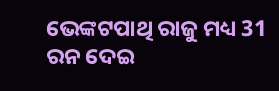ଭେଙ୍କଟପାଥି ରାଜୁ ମଧ୍ୟ 31 ରନ ଦେଇ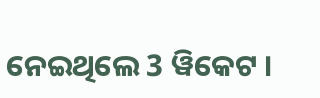ନେଇଥିଲେ 3 ୱିକେଟ ।